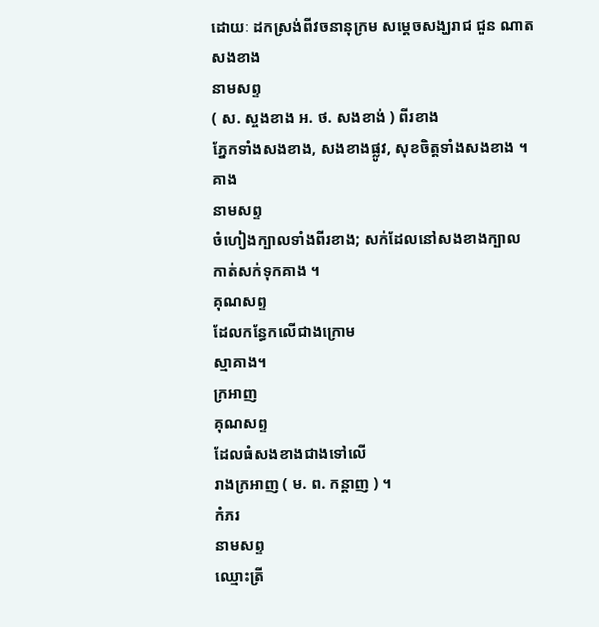ដោយៈ ដកស្រង់ពីវចនានុក្រម សម្តេចសង្ឃរាជ ជួន ណាត
សងខាង
នាមសព្ទ
( ស. ស្ចងខាង អ. ថ. សងខាង់ ) ពីរខាង
ភ្នែកទាំងសងខាង, សងខាងផ្លូវ, សុខចិត្តទាំងសងខាង ។
គាង
នាមសព្ទ
ចំហៀងក្បាលទាំងពីរខាង; សក់ដែលនៅសងខាងក្បាល
កាត់សក់ទុកគាង ។
គុណសព្ទ
ដែលកន្ធែកលើជាងក្រោម
ស្មាគាង។
ក្រអាញ
គុណសព្ទ
ដែលធំសងខាងជាងទៅលើ
រាងក្រអាញ ( ម. ព. កន្តាញ ) ។
កំភរ
នាមសព្ទ
ឈ្មោះត្រី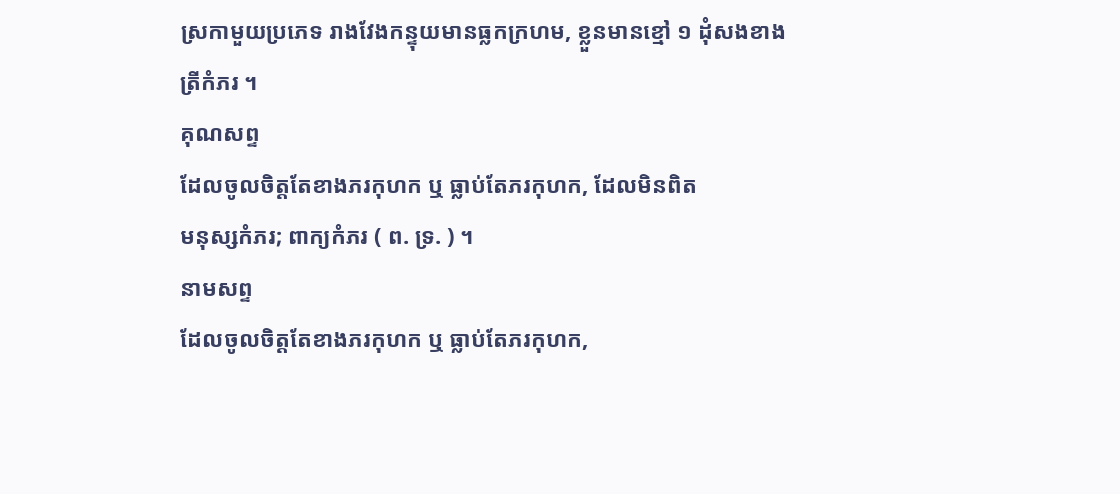ស្រកាមួយប្រភេទ រាងវែងកន្ទុយមានធ្លកក្រហម, ខ្លួនមានខ្មៅ ១ ដុំសងខាង
ត្រីកំភរ ។
គុណសព្ទ
ដែលចូលចិត្តតែខាងភរកុហក ឬ ធ្លាប់តែភរកុហក, ដែលមិនពិត
មនុស្សកំភរ; ពាក្យកំភរ ( ព. ទ្រ. ) ។
នាមសព្ទ
ដែលចូលចិត្តតែខាងភរកុហក ឬ ធ្លាប់តែភរកុហក,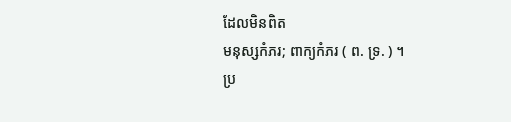ដែលមិនពិត
មនុស្សកំភរ; ពាក្យកំភរ ( ព. ទ្រ. ) ។
ប្រ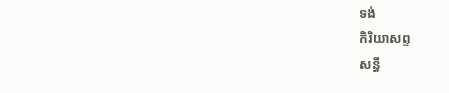ទង់
កិរិយាសព្ទ
សន្ធឹ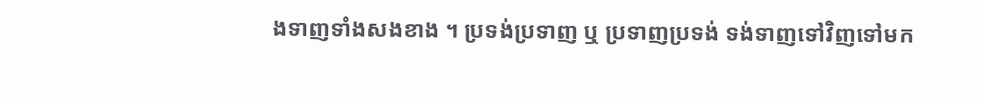ងទាញទាំងសងខាង ។ ប្រទង់ប្រទាញ ឬ ប្រទាញប្រទង់ ទង់ទាញទៅវិញទៅមក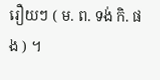រឿយៗ ( ម. ព. ទង់ កិ. ផង ) ។